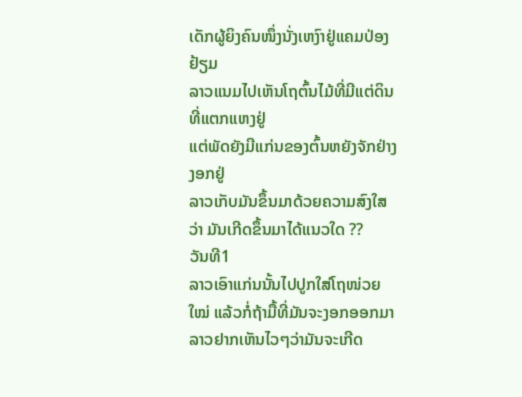ເດັກຜູ້ຍິງຄົນໜຶ່ງນັ່ງເຫງົາຢູ່ແຄມປ່ອງຢ້ຽມ
ລາວແນມໄປເຫັນໂຖຕົ້ນໄມ້ທີ່ມີແຕ່ດິນທີ່ແຕກແຫງຢູ່
ແຕ່ພັດຍັງມີແກ່ນຂອງຕົ້ນຫຍັງຈັກຢ່າງງອກຢູ່
ລາວເກັບມັນຂຶ້ນມາດ້ວຍຄວາມສົງໃສວ່າ ມັນເກີດຂຶ້ນມາໄດ້ແນວໃດ ??
ວັນທີ1
ລາວເອົາແກ່ນນັ້ນໄປປູກໃສ່ໂຖໜ່ວຍໃໝ່ ແລ້ວກໍ່ຖ້າມື້ທີ່ມັນຈະງອກອອກມາ
ລາວຢາກເຫັນໄວໆວ່າມັນຈະເກີດ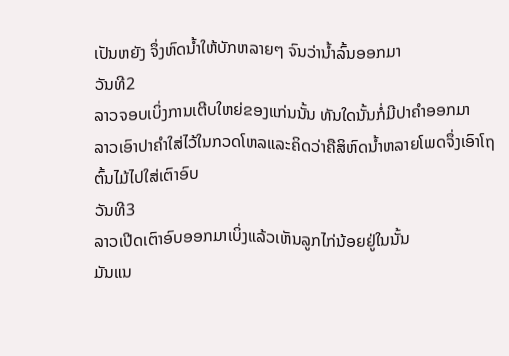ເປັນຫຍັງ ຈຶ່ງຫົດນ້ຳໃຫ້ບັກຫລາຍໆ ຈົນວ່ານ້ຳລົ້ນອອກມາ
ວັນທີ2
ລາວຈອບເບິ່ງການເຕີບໃຫຍ່ຂອງແກ່ນນັ້ນ ທັນໃດນັ້ນກໍ່ມີປາຄຳອອກມາ
ລາວເອົາປາຄຳໃສ່ໄວ້ໃນກວດໂຫລແລະຄິດວ່າຄືສິຫົດນ້ຳຫລາຍໂພດຈຶ່ງເອົາໂຖຕົ້ນໄມ້ໄປໃສ່ເຕົາອົບ
ວັນທີ3
ລາວເປີດເຕົາອົບອອກມາເບິ່ງແລ້ວເຫັນລູກໄກ່ນ້ອຍຢູ່ໃນນັ້ນ
ມັນແນ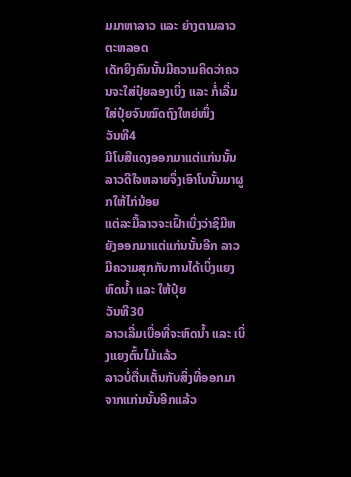ມມາຫາລາວ ແລະ ຍ່າງຕາມລາວຕະຫລອດ
ເດັກຍິງຄົນນັ້ນມີຄວາມຄິດວ່າຄວນຈະໃສ່ປຸ໋ຍລອງເບິ່ງ ແລະ ກໍ່ເລີ່ມໃສ່ປຸ໋ຍຈົນໝົດຖົງໃຫຍ່ໜຶ່ງ
ວັນທີ4
ມີໂບສີແດງອອກມາແຕ່ແກ່ນນັ້ນ ລາວດີໃຈຫລາຍຈຶ່ງເອົາໂບນັ້ນມາຜູກໃຫ້ໄກ່ນ້ອຍ
ແຕ່ລະມື້ລາວຈະເຝົ້າເບິ່ງວ່າຊິມີຫຍັງອອກມາແຕ່ແກ່ນນັ້ນອີກ ລາວມີຄວາມສຸກກັບການໄດ້ເບິ່ງແຍງ
ຫົດນ້ຳ ແລະ ໃຫ້ປຸ໋ຍ
ວັນທີ30
ລາວເລີ່ມເບື່ອທີ່ຈະຫົດນ້ຳ ແລະ ເບິ່ງແຍງຕົ້ນໄມ້ແລ້ວ
ລາວບໍ່ຕື່ນເຕັ້ນກັບສິ່ງທີ່ອອກມາຈາກແກ່ນນັ້ນອີກແລ້ວ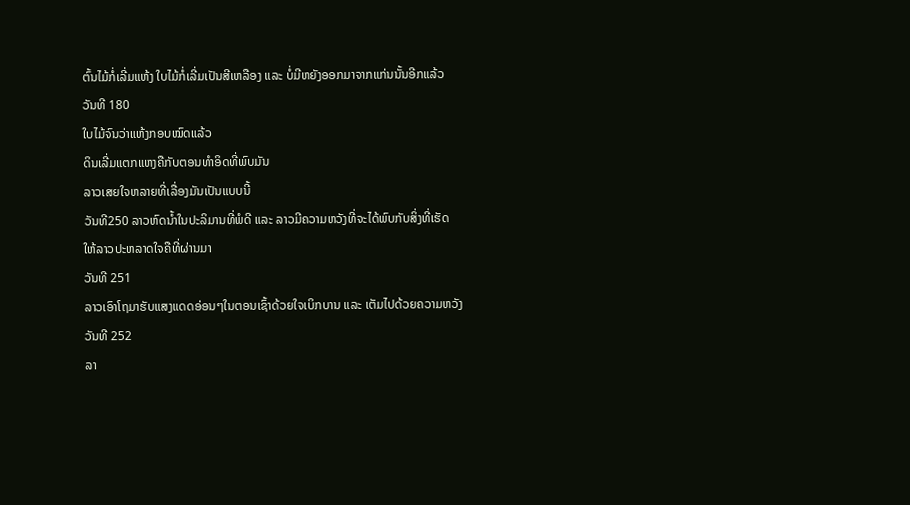ຕົ້ນໄມ້ກໍ່ເລີ່ມແຫ້ງ ໃບໄມ້ກໍ່ເລີ່ມເປັນສີເຫລືອງ ແລະ ບໍ່ມີຫຍັງອອກມາຈາກແກ່ນນັ້ນອີກແລ້ວ
ວັນທີ 180
ໃບໄມ້ຈົນວ່າແຫ້ງກອບໝົດແລ້ວ
ດິນເລີ່ມແຕກແຫງຄືກັບຕອນທຳອິດທີ່ພົບມັນ
ລາວເສຍໃຈຫລາຍທີ່ເລື່ອງມັນເປັນແບບນີ້
ວັນທີ250 ລາວຫົດນ້ຳໃນປະລິມານທີ່ພໍດີ ແລະ ລາວມີຄວາມຫວັງທີ່ຈະໄດ້ພົບກັບສິ່ງທີ່ເຮັດ
ໃຫ້ລາວປະຫລາດໃຈຄືທີ່ຜ່ານມາ
ວັນທີ 251
ລາວເອົາໂຖມາຮັບແສງແດດອ່ອນໆໃນຕອນເຊົ້າດ້ວຍໃຈເບິກບານ ແລະ ເຕັມໄປດ້ວຍຄວາມຫວັງ
ວັນທີ 252
ລາ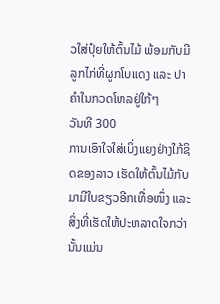ວໃສ່ປຸ໋ຍໃຫ້ຕົ້ນໄມ້ ພ້ອມກັບມີລູກໄກ່ທີ່ຜູກໂບແດງ ແລະ ປາຄຳໃນກວດໂຫລຢູ່ໃກ້ໆ
ວັນທີ 300
ການເອົາໃຈໃສ່ເບິ່ງແຍງຢ່າງໃກ້ຊິດຂອງລາວ ເຮັດໃຫ້ຕົ້ນໄມ້ກັບມາມີໃບຂຽວອີກເທື່ອໜຶ່ງ ແລະ
ສິ່ງທີ່ເຮັດໃຫ້ປະຫລາດໃຈກວ່ານັ້ນແມ່ນ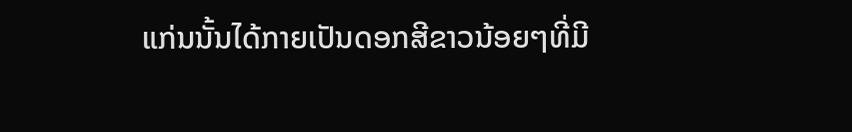ແກ່ນນັ້ນໄດ້ກາຍເປັນດອກສີຂາວນ້ອຍໆທີ່ມີ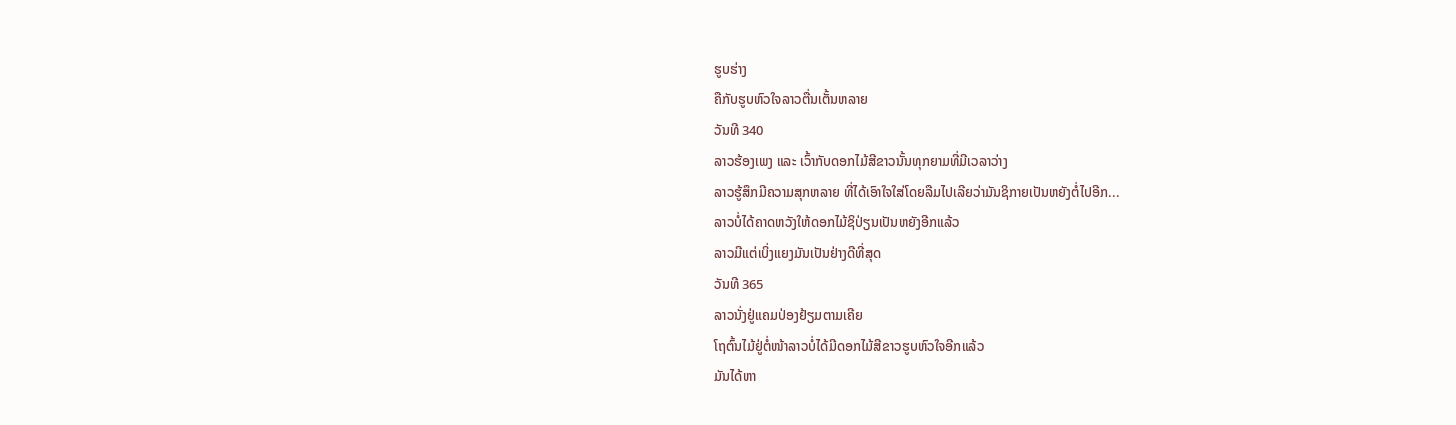ຮູບຮ່າງ
ຄືກັບຮູບຫົວໃຈລາວຕື່ນເຕັ້ນຫລາຍ
ວັນທີ 340
ລາວຮ້ອງເພງ ແລະ ເວົ້າກັບດອກໄມ້ສີຂາວນັ້ນທຸກຍາມທີ່ມີເວລາວ່າງ
ລາວຮູ້ສຶກມີຄວາມສຸກຫລາຍ ທີ່ໄດ້ເອົາໃຈໃສ່ໂດຍລືມໄປເລີຍວ່າມັນຊິກາຍເປັນຫຍັງຕໍ່ໄປອີກ...
ລາວບໍ່ໄດ້ຄາດຫວັງໃຫ້ດອກໄມ້ຊິປ່ຽນເປັນຫຍັງອີກແລ້ວ
ລາວມີແຕ່ເບິ່ງແຍງມັນເປັນຢ່າງດີທີ່ສຸດ
ວັນທີ 365
ລາວນັ່ງຢູ່ແຄມປ່ອງຢ້ຽມຕາມເຄີຍ
ໂຖຕົ້ນໄມ້ຢູ່ຕໍ່ໜ້າລາວບໍ່ໄດ້ມີດອກໄມ້ສີຂາວຮູບຫົວໃຈອີກແລ້ວ
ມັນໄດ້ຫາ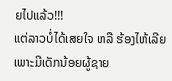ຍໄປແລ້ວ!!!
ແຕ່ລາວບໍ່ໄດ້ເສຍໃຈ ຫລື ຮ້ອງໄຫ້ເລີຍ
ເພາະມີເດັກນ້ອຍຜູ້ຊາຍ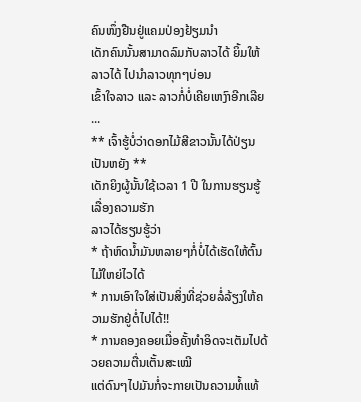ຄົນໜຶ່ງຢືນຢູ່ແຄມປ່ອງຢ້ຽມນຳ
ເດັກຄົນນັ້ນສາມາດລົມກັບລາວໄດ້ ຍິ້ມໃຫ້ລາວໄດ້ ໄປນຳລາວທຸກໆບ່ອນ
ເຂົ້າໃຈລາວ ແລະ ລາວກໍ່ບໍ່ເຄີຍເຫງົາອີກເລີຍ ...
** ເຈົ້າຮູ້ບໍ່ວ່າດອກໄມ້ສີຂາວນັ້ນໄດ້ປ່ຽນເປັນຫຍັງ **
ເດັກຍິງຜູ້ນັ້ນໃຊ້ເວລາ 1 ປີ ໃນການຮຽນຮູ້ເລື່ອງຄວາມຮັກ
ລາວໄດ້ຮຽນຮູ້ວ່າ
* ຖ້າຫົດນ້ຳມັນຫລາຍໆກໍ່ບໍ່ໄດ້ເຮັດໃຫ້ຕົ້ນໄມ້ໃຫຍ່ໄວໄດ້
* ການເອົາໃຈໃສ່ເປັນສິ່ງທີ່ຊ່ວຍລໍ່ລ້ຽງໃຫ້ຄວາມຮັກຢູ່ຕໍ່ໄປໄດ້!!
* ການຄອງຄອຍເມື່ອຄັ້ງທຳອິດຈະເຕັມໄປດ້ວຍຄວາມຕື່ນເຕັ້ນສະເໝີ
ແຕ່ດົນໆໄປມັນກໍ່ຈະກາຍເປັນຄວາມທໍ້ແທ້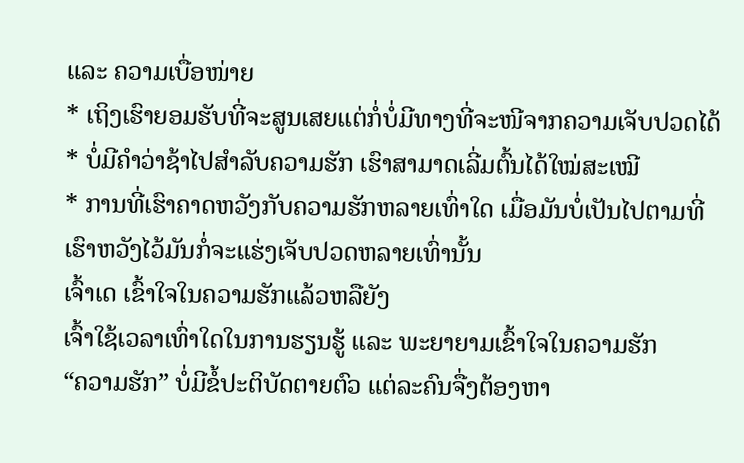ແລະ ຄວາມເບື່ອໜ່າຍ
* ເຖິງເຮົາຍອມຮັບທີ່ຈະສູນເສຍແຕ່ກໍ່ບໍ່ມີທາງທີ່ຈະໜີຈາກຄວາມເຈັບປວດໄດ້
* ບໍ່ມີຄຳວ່າຊ້າໄປສຳລັບຄວາມຮັກ ເຮົາສາມາດເລີ່ມຕົ້ນໄດ້ໃໝ່ສະເໝີ
* ການທີ່ເຮົາຄາດຫວັງກັບຄວາມຮັກຫລາຍເທົ່າໃດ ເມື່ອມັນບໍ່ເປັນໄປຕາມທີ່
ເຮົາຫວັງໄວ້ມັນກໍ່ຈະແຮ່ງເຈັບປວດຫລາຍເທົ່ານັ້ນ
ເຈົ້າເດ ເຂົ້າໃຈໃນຄວາມຮັກແລ້ວຫລືຍັງ
ເຈົ້າໃຊ້ເວລາເທົ່າໃດໃນການຮຽນຮູ້ ແລະ ພະຍາຍາມເຂົ້າໃຈໃນຄວາມຮັກ
“ຄວາມຮັກ” ບໍ່ມີຂໍ້ປະຕິບັດຕາຍຕົວ ແຕ່ລະຄົນຈື່ງຕ້ອງຫາ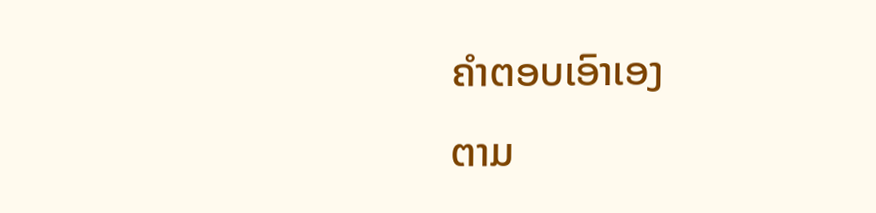ຄຳຕອບເອົາເອງ
ຕາມ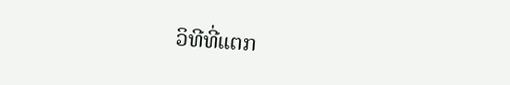ວິທີທີ່ແຕກ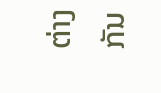ຕ່າງກັນ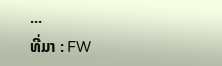...
ທີ່ມາ : FW